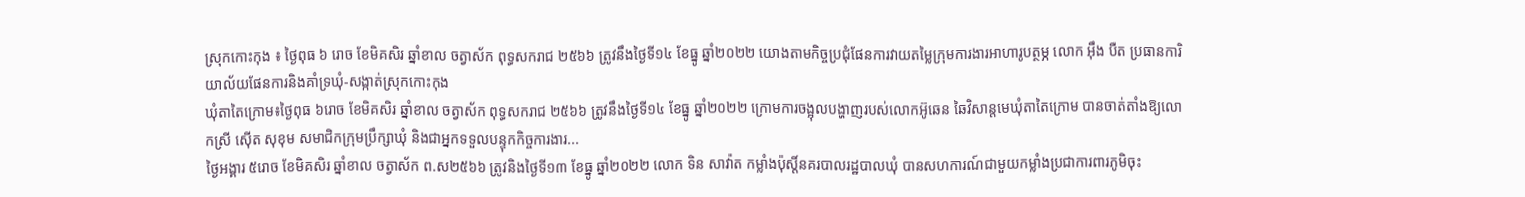ស្រុកកោះកុង ៖ ថ្ងៃពុធ ៦ រោច ខែមិគសិរ ឆ្នាំខាល ចត្វាស័ក ពុទ្ធសករាជ ២៥៦៦ ត្រូវនឹងថ្ងៃទី១៤ ខែធ្នូ ឆ្នាំ២០២២ យោងតាមកិច្ចប្រជុំផែនការវាយតម្លៃក្រុមការងារអាហារូបត្ថម្ភ លោក អ៊ឹង បឺត ប្រធានការិយាល័យផែនការនិងគាំទ្រឃុំ-សង្កាត់ស្រុកកោះកុង
ឃុំតាតៃក្រោម៖ថ្ងៃពុធ ៦រោច ខែមិគសិរ ឆ្នាំខាល ចត្វាស័ក ពុទ្ធសករាជ ២៥៦៦ ត្រូវនឹងថ្ងៃទី១៤ ខែធ្នូ ឆ្នាំ២០២២ ក្រោមការចង្អុលបង្ហាញរបស់លោកអ៊ូឆេន ឆៃវិសាន្តមេឃុំតាតៃក្រោម បានចាត់តាំងឱ្យលោកស្រី ស៊ើត សុខុម សមាជិកក្រុមប្រឹក្សាឃុំ និងជាអ្នកទទួលបន្ទុកកិច្ចការងារ...
ថ្ងៃអង្គារ ៥រោច ខែមិគសិរ ឆ្នាំខាល ចត្វាស័ក ព.ស២៥៦៦ ត្រូវនិងថ្ងៃទី១៣ ខែធ្នូ ឆ្នាំ២០២២ លោក ទិន សាវ៉ាត កម្លាំងប៉ុស្តិ៍នគរបាលរដ្ឋបាលឃុំ បានសហការណ៍ជាមួយកម្លាំងប្រជាការពារភូមិចុះ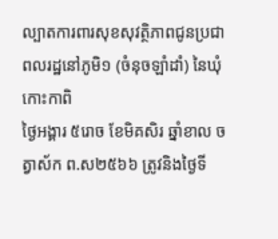ល្បាតការពារសុខសុវត្ថិភាពជូនប្រជាពលរដ្ឋនៅភូមិ១ (ចំនុចឡាំដាំ) នៃឃុំកោះកាពិ
ថ្ងៃអង្គារ ៥រោច ខែមិគសិរ ឆ្នាំខាល ចត្វាស័ក ព.ស២៥៦៦ ត្រូវនិងថ្ងៃទី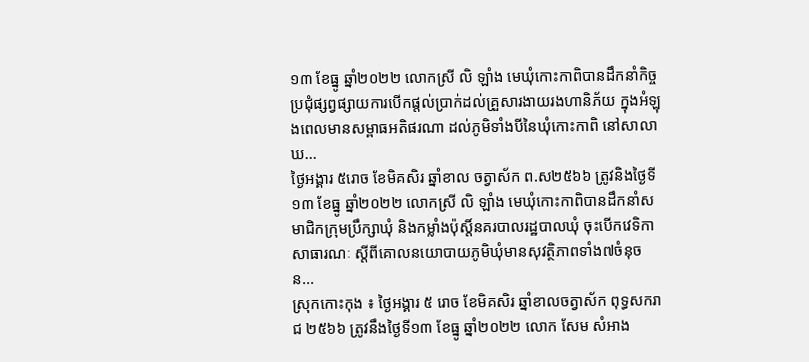១៣ ខែធ្នូ ឆ្នាំ២០២២ លោកស្រី លិ ឡាំង មេឃុំកោះកាពិបានដឹកនាំកិច្ចប្រជុំផ្សព្វផ្សាយការបើកផ្តល់ប្រាក់ដល់គ្រួសារងាយរងហានិភ័យ ក្នុងអំឡុងពេលមានសម្ពាធអតិផរណា ដល់ភូមិទាំងបីនៃឃុំកោះកាពិ នៅសាលាឃ...
ថ្ងៃអង្គារ ៥រោច ខែមិគសិរ ឆ្នាំខាល ចត្វាស័ក ព.ស២៥៦៦ ត្រូវនិងថ្ងៃទី១៣ ខែធ្នូ ឆ្នាំ២០២២ លោកស្រី លិ ឡាំង មេឃុំកោះកាពិបានដឹកនាំសមាជិកក្រុមប្រឹក្សាឃុំ និងកម្លាំងប៉ុស្តិ៍នគរបាលរដ្ឋបាលឃុំ ចុះបើកវេទិកាសាធារណៈ ស្តីពីគោលនយោបាយភូមិឃុំមានសុវត្ថិភាពទាំង៧ចំនុច ន...
ស្រុកកោះកុង ៖ ថ្ងៃអង្គារ ៥ រោច ខែមិគសិរ ឆ្នាំខាលចត្វាស័ក ពុទ្ធសករាជ ២៥៦៦ ត្រូវនឹងថ្ងៃទី១៣ ខែធ្នូ ឆ្នាំ២០២២ លោក សែម សំអាង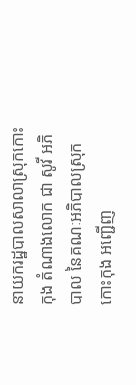នាយករដ្ឋបាលសាលាស្រុកកោះកុង តំណាងលោក ជា សូវី អភិបាល នៃគណៈអភិបាលស្រុកកោះកុង អញ្ជើញ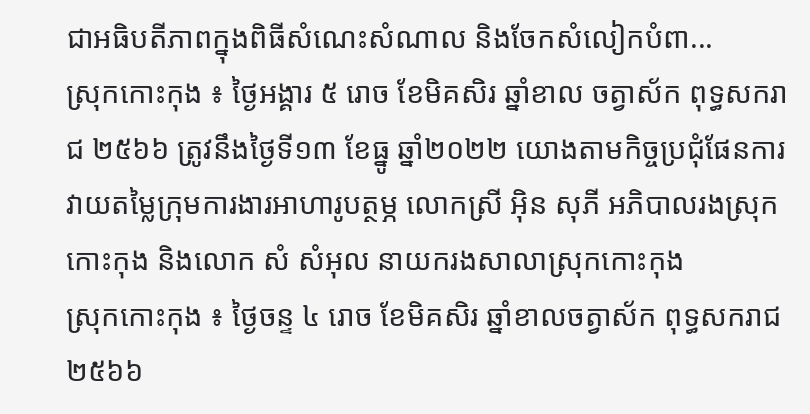ជាអធិបតីភាពក្នុងពិធីសំណេះសំណាល និងចែកសំលៀកបំពា...
ស្រុកកោះកុង ៖ ថ្ងៃអង្គារ ៥ រោច ខែមិគសិរ ឆ្នាំខាល ចត្វាស័ក ពុទ្ធសករាជ ២៥៦៦ ត្រូវនឹងថ្ងៃទី១៣ ខែធ្នូ ឆ្នាំ២០២២ យោងតាមកិច្ចប្រជុំផែនការវាយតម្លៃក្រុមការងារអាហារូបត្ថម្ភ លោកស្រី អ៊ិន សុភី អភិបាលរងស្រុកកោះកុង និងលោក សំ សំអុល នាយករងសាលាស្រុកកោះកុង
ស្រុកកោះកុង ៖ ថ្ងៃចន្ទ ៤ រោច ខែមិគសិរ ឆ្នាំខាលចត្វាស័ក ពុទ្ធសករាជ ២៥៦៦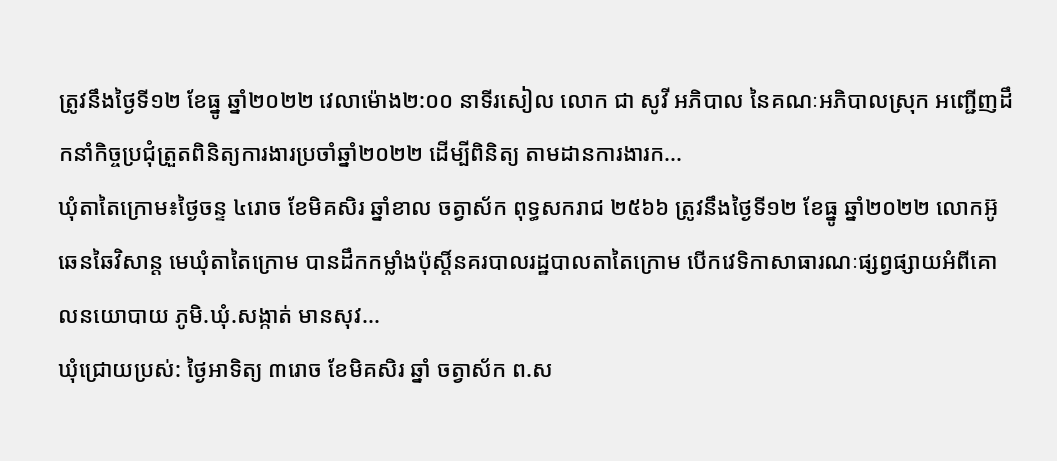ត្រូវនឹងថ្ងៃទី១២ ខែធ្នូ ឆ្នាំ២០២២ វេលាម៉ោង២:០០ នាទីរសៀល លោក ជា សូវី អភិបាល នៃគណៈអភិបាលស្រុក អញ្ជើញដឹកនាំកិច្ចប្រជុំត្រួតពិនិត្យការងារប្រចាំឆ្នាំ២០២២ ដើម្បីពិនិត្យ តាមដានការងារក...
ឃុំតាតៃក្រោម៖ថ្ងៃចន្ទ ៤រោច ខែមិគសិរ ឆ្នាំខាល ចត្វាស័ក ពុទ្ធសករាជ ២៥៦៦ ត្រូវនឹងថ្ងៃទី១២ ខែធ្នូ ឆ្នាំ២០២២ លោកអ៊ូ ឆេនឆៃវិសាន្ត មេឃុំតាតៃក្រោម បានដឹកកម្លាំងប៉ុស្តិ៍នគរបាលរដ្ឋបាលតាតៃក្រោម បើកវេទិកាសាធារណៈផ្សព្វផ្សាយអំពីគោលនយោបាយ ភូមិ.ឃុំ.សង្កាត់ មានសុវ...
ឃុំជ្រោយប្រស់: ថ្ងៃអាទិត្យ ៣រោច ខែមិគសិរ ឆ្នាំ ចត្វាស័ក ព.ស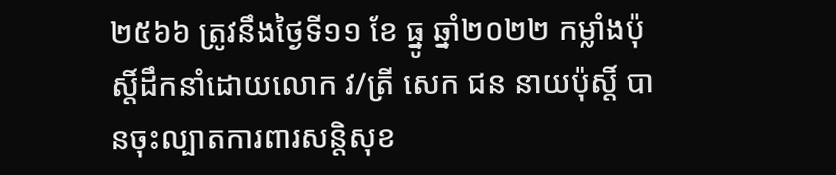២៥៦៦ ត្រូវនឹងថ្ងៃទី១១ ខែ ធ្នូ ឆ្នាំ២០២២ កម្លាំងប៉ុស្តិ៍ដឹកនាំដោយលោក វ/ត្រី សេក ជន នាយប៉ុស្តិ៍ បានចុះល្បាតការពារសន្តិសុខ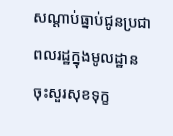សណ្តាប់ធ្នាប់ជូនប្រជាពលរដ្ឋក្នុងមូលដ្ឋាន ចុះសួរសុខទុក្ខ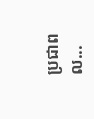ប្រជាពល...